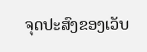ຈຸດປະສົງຂອງເວັບ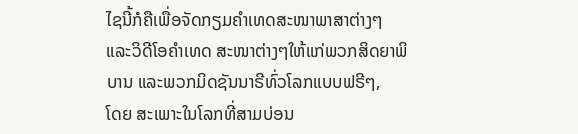ໄຊນີ້ກໍຄືເພື່ອຈັດກຽມຄໍາເທດສະໜາພາສາຕ່າງໆ ແລະວິດີໂອຄໍາເທດ ສະໜາຕ່າງໆໃຫ້ແກ່ພວກສິດຍາພິບານ ແລະພວກມິດຊັນນາຣີທົ່ວໂລກແບບຟຣີໆ,
ໂດຍ ສະເພາະໃນໂລກທີ່ສາມບ່ອນ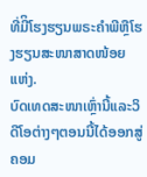ທີ່ມີິໂຮງຮຽນພຣະຄໍາພີຫຼືໂຮງຮຽນສະໜາສາດໜ້ອຍແຫ່ງ.
ບົດເທດສະໜາເຫຼົ່ານີ້ແລະວິດີໂອຕ່າງໆຕອນນີ້ໄດ້ອອກສູ່ຄອມ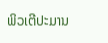ພິວເຕີປະມານ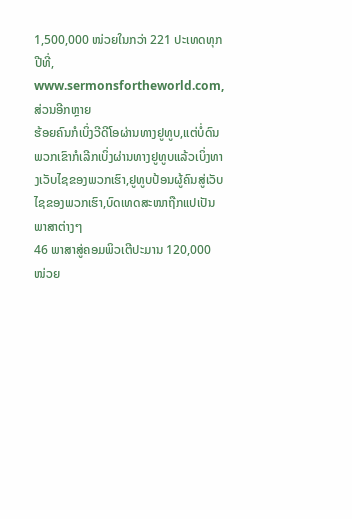1,500,000 ໜ່ວຍໃນກວ່າ 221 ປະເທດທຸກປີທີ່,
www.sermonsfortheworld.com, ສ່ວນອີກຫຼາຍ
ຮ້ອຍຄົນກໍເບິ່ງວີດີໂອຜ່ານທາງຢູທູບ,ແຕ່ບໍ່ດົນພວກເຂົາກໍເລີກເບິ່ງຜ່ານທາງຢູທູບແລ້ວເບິ່ງທາງເວັບໄຊຂອງພວກເຮົາ,ຢູທູບປ້ອນຜູ້ຄົນສູ່ເວັບໄຊຂອງພວກເຮົາ,ບົດເທດສະໜາຖືກແປເປັນພາສາຕ່າງໆ
46 ພາສາສູ່ຄອມພິວເຕີປະມານ 120,000 ໜ່ວຍ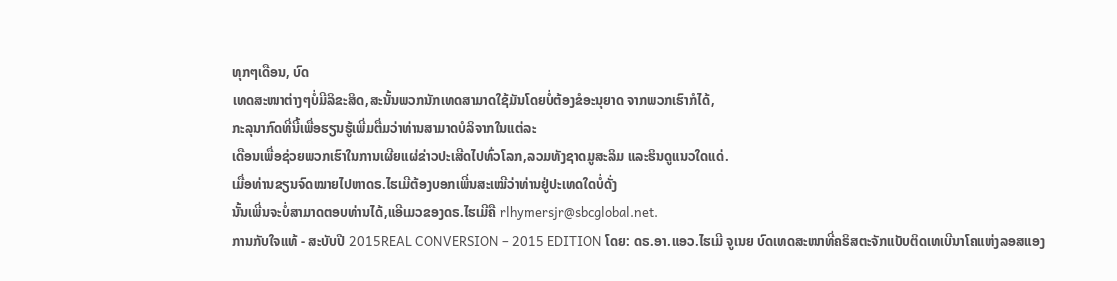ທຸກໆເດືອນ, ບົດ
ເທດສະໜາຕ່າງໆບໍ່ມີລິຂະສິດ,ສະນັ້ນພວກນັກເທດສາມາດໃຊ້ມັນໂດຍບໍ່ຕ້ອງຂໍອະນຸຍາດ ຈາກພວກເຮົາກໍໄດ້,
ກະລຸນາກົດທີ່ນີ້ເພື່ອຮຽນຮູ້ເພີ່ມຕື່ມວ່າທ່ານສາມາດບໍລິຈາກໃນແຕ່ລະ
ເດືອນເພື່ອຊ່ວຍພວກເຮົາໃນການເຜີຍແຜ່ຂ່າວປະເສີດໄປທົ່ວໂລກ,ລວມທັງຊາດມູສະລິມ ແລະຮິນດູແນວໃດແດ່.
ເມື່ອທ່ານຂຽນຈົດໝາຍໄປຫາດຣ.ໄຮເມີຕ້ອງບອກເພີ່ນສະເໝີວ່າທ່ານຢູ່ປະເທດໃດບໍ່ດັ່ງ
ນັ້ນເພີ່ນຈະບໍ່ສາມາດຕອບທ່ານໄດ້,ແອີເມວຂອງດຣ.ໄຮເມີຄື rlhymersjr@sbcglobal.net.
ການກັບໃຈແທ້ - ສະບັບປີ 2015REAL CONVERSION – 2015 EDITION ໂດຍ: ດຣ.ອາ.ແອວ.ໄຮເມີ ຈູເນຍ ບົດເທດສະໜາທີ່ຄຣິສຕະຈັກແບັບຕິດເທເບີນາໂຄແຫ່ງລອສແອງ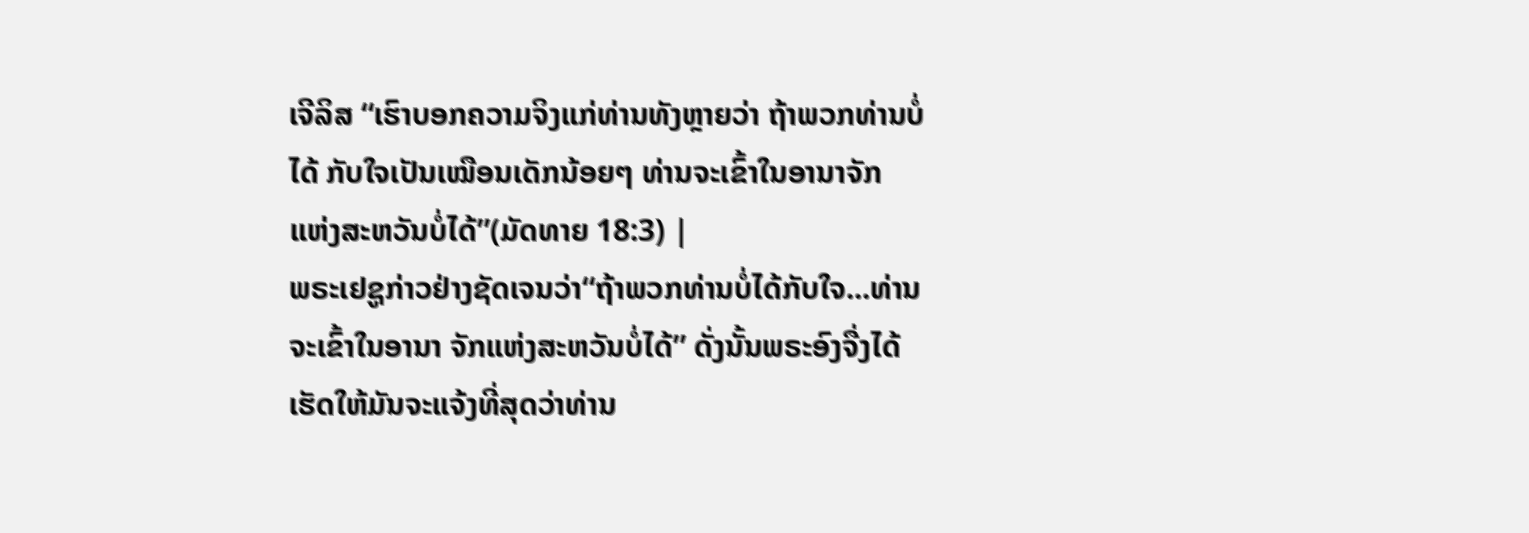ເຈີລິສ “ເຮົາບອກຄວາມຈິງແກ່ທ່ານທັງຫຼາຍວ່າ ຖ້າພວກທ່ານບໍ່ໄດ້ ກັບໃຈເປັນເໝືອນເດັກນ້ອຍໆ ທ່ານຈະເຂົ້າໃນອານາຈັກ ແຫ່ງສະຫວັນບໍ່ໄດ້”(ມັດທາຍ 18:3) |
ພຣະເຢຊູກ່າວຢ່າງຊັດເຈນວ່າ“ຖ້າພວກທ່ານບໍ່ໄດ້ກັບໃຈ...ທ່ານຈະເຂົ້າໃນອານາ ຈັກແຫ່ງສະຫວັນບໍ່ໄດ້” ດັ່ງນັ້ນພຣະອົງຈື່ງໄດ້ເຮັດໃຫ້ມັນຈະແຈ້ງທີ່ສຸດວ່າທ່ານ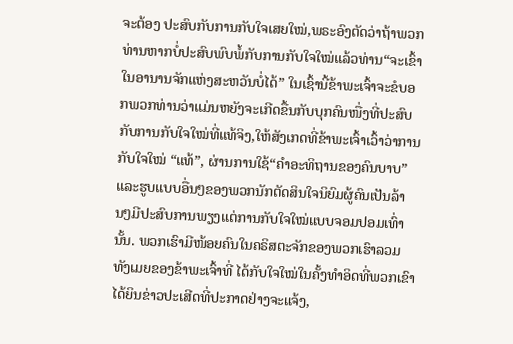ຈະຕ້ອງ ປະສົບກັບການກັບໃຈເສຍໃໝ່,ພຣະອົງຕັດວ່າຖ້າພວກທ່ານຫາກບໍ່ປະສົບພົບພໍ້ກັບການກັບໃຈໃໝ່ແລ້ວທ່ານ“ຈະເຂົ້າໃນອານານຈັກແຫ່ງສະຫວັນບໍ່ໄດ້” ໃນເຊົ້ານີ້ຂ້າພະເຈົ້າຈະຂໍບອກພວກທ່ານວ່າແມ່ນຫຍັງຈະເກີດຂື້ນກັບບຸກຄົນໜື່ງທີ່ປະສົບກັບການກັບໃຈໃໝ່ທີ່ແທ້ຈິງ,ໃຫ້ສັງເກດທີ່ຂ້າພະເຈົ້າເວົ້າວ່າການກັບໃຈໃໝ່ “ແທ້”, ຜ່ານການໃຊ້“ຄໍາອະທິຖານຂອງຄົນບາບ”ແລະຮູບແບບອື່ນໆຂອງພວກນັກຕັດສິນໃຈນິຍົມຜູ້ຄົນເປັນລ້ານໆມີປະສົບການພຽງແຕ່ການກັບໃຈໃໝ່ແບບຈອມປອມເທົ່ານັ້ນ. ພວກເຮົາມີໜ້ອຍຄົນໃນຄຣິສຕະຈັກຂອງພວກເຮົາລວມທັງເມຍຂອງຂ້າພະເຈົ້າທີ່ ໄດ້ກັບໃຈໃໝ່ໃນຄັ້ງທໍາອິດທີ່ພວກເຂົາໄດ້ຍິນຂ່າວປະເສີດທີ່ປະກາດຢ່າງຈະແຈ້ງ,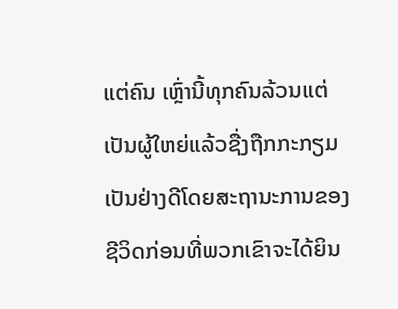ແຕ່ຄົນ ເຫຼົ່ານີ້ທຸກຄົນລ້ວນແຕ່ເປັນຜູ້ໃຫຍ່ແລ້ວຊື່ງຖືກກະກຽມເປັນຢ່າງດີໂດຍສະຖານະການຂອງຊີວິດກ່ອນທີ່ພວກເຂົາຈະໄດ້ຍິນ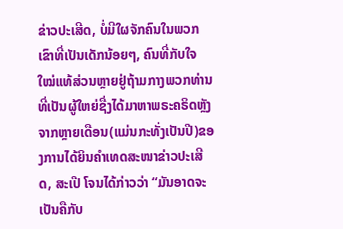ຂ່າວປະເສີດ, ບໍ່ມີໃຜຈັກຄົນໃນພວກເຂົາທີ່ເປັນເດັກນ້ອຍໆ, ຄົນທີ່ກັບໃຈໃໝ່ແທ້ສ່ວນຫຼາຍຢູ່ຖ້າມກາງພວກທ່ານທີ່ເປັນຜູ້ໃຫຍ່ຊື່ງໄດ້ມາຫາພຣະຄຣິດຫຼັງຈາກຫຼາຍເດືອນ(ແມ່ນກະທັ່ງເປັນປີ)ຂອງການໄດ້ຍິນຄໍາເທດສະໜາຂ່າວປະເສີດ, ສະເປີ ໂຈນໄດ້ກ່າວວ່າ “ມັນອາດຈະເປັນຄືກັບ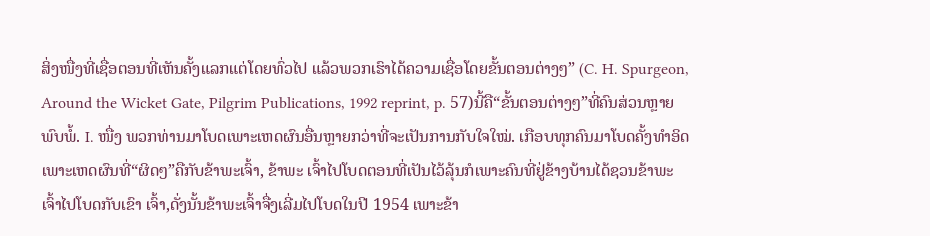ສິ່ງໜື່ງທີ່ເຊື່ອຕອນທີ່ເຫັນຄັ້ງແລກແຕ່ໂດຍທົ່ວໄປ ແລ້ວພວກເຮົາໄດ້ຄວາມເຊື່ອໂດຍຂັ້ນຕອນຕ່າງໆ” (C. H. Spurgeon, Around the Wicket Gate, Pilgrim Publications, 1992 reprint, p. 57)ນີ້ຄື“ຂັ້ນຕອນຕ່າງໆ”ທີ່ຄົນສ່ວນຫຼາຍພົບພໍ້. I. ໜື່ງ ພວກທ່ານມາໂບດເພາະເຫດຜົນອື່ນຫຼາຍກວ່າທີ່ຈະເປັນການກັບໃຈໃໝ່. ເກືອບທຸກຄົນມາໂບດຄັ້ງທໍາອິດເພາະເຫດຜົນທີ່“ຜິດໆ”ຄືກັບຂ້າພະເຈົ້າ, ຂ້າພະ ເຈົ້າໄປໂບດຕອນທີ່ເປັນໄວ້ລຸ້ນກໍເພາະຄົນທີ່ຢູ່ຂ້າງບ້ານໄດ້ຊວນຂ້າພະເຈົ້າໄປໂບດກັບເຂົາ ເຈົ້າ,ດັ່ງນັ້ນຂ້າພະເຈົ້າຈື່ງເລີ່ມໄປໂບດໃນປີ 1954 ເພາະຂ້າ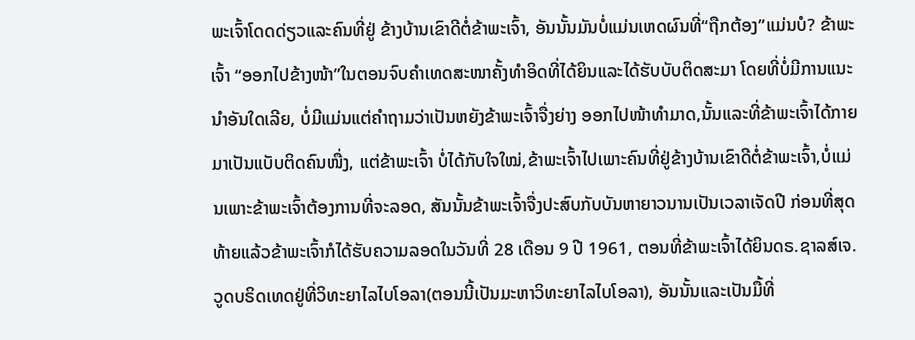ພະເຈົ້າໂດດດ່ຽວແລະຄົນທີ່ຢູ່ ຂ້າງບ້ານເຂົາດີຕໍ່ຂ້າພະເຈົ້າ, ອັນນັ້ນມັນບໍ່ແມ່ນເຫດຜົນທີ່“ຖືກຕ້ອງ”ແມ່ນບໍ? ຂ້າພະເຈົ້າ “ອອກໄປຂ້າງໜ້າ”ໃນຕອນຈົບຄໍາເທດສະໜາຄັ້ງທໍາອິດທີ່ໄດ້ຍິນແລະໄດ້ຮັບບັບຕິດສະມາ ໂດຍທີ່ບໍ່ມີການແນະນໍາອັນໃດເລີຍ, ບໍ່ມີແມ່ນແຕ່ຄໍາຖາມວ່າເປັນຫຍັງຂ້າພະເຈົ້າຈື່ງຍ່າງ ອອກໄປໜ້າທໍາມາດ,ນັ້ນແລະທີ່ຂ້າພະເຈົ້າໄດ້ກາຍມາເປັນແບັບຕິດຄົນໜື່ງ, ແຕ່ຂ້າພະເຈົ້າ ບໍ່ໄດ້ກັບໃຈໃໝ່,ຂ້າພະເຈົ້າໄປເພາະຄົນທີ່ຢູ່ຂ້າງບ້ານເຂົາດີຕໍ່ຂ້າພະເຈົ້າ,ບໍ່ແມ່ນເພາະຂ້າພະເຈົ້າຕ້ອງການທີ່ຈະລອດ, ສັນນັ້ນຂ້າພະເຈົ້າຈື່ງປະສົບກັບບັນຫາຍາວນານເປັນເວລາເຈັດປີ ກ່ອນທີ່ສຸດທ້າຍແລ້ວຂ້າພະເຈົ້າກໍໄດ້ຮັບຄວາມລອດໃນວັນທີ່ 28 ເດືອນ 9 ປີ 1961, ຕອນທີ່ຂ້າພະເຈົ້າໄດ້ຍິນດຣ.ຊາລສ໌ເຈ.ວູດບຣິດເທດຢູ່ທີ່ວິທະຍາໄລໄບໂອລາ(ຕອນນີ້ເປັນມະຫາວິທະຍາໄລໄບໂອລາ), ອັນນັ້ນແລະເປັນມື້ທີ່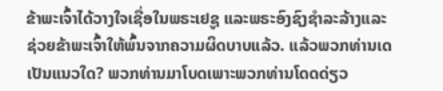ຂ້າພະເຈົ້າໄດ້ວາງໃຈເຊື່ອໃນພຣະເຢຊູ ແລະພຣະອົງຊົງຊໍາລະລ້າງແລະຊ່ວຍຂ້າພະເຈົ້າໃຫ້ພົ້ນຈາກຄວາມຜິດບາບແລ້ວ. ແລ້ວພວກທ່ານເດເປັນແນວໃດ? ພວກທ່ານມາໂບດເພາະພວກທ່ານໂດດດ່ຽວ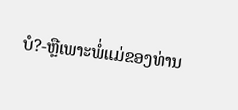ບໍ?-ຫຼືເພາະພໍ່ແມ່ຂອງທ່ານ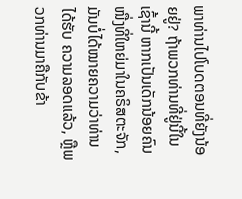ພາທ່ານໄປໂບດຕອນທີ່ຍັງນ້ອຍຢູ່? ຖ້າພວກທ່ານທີ່ຢູ່ນີ້ໃນເຊົ້ານີ້ ຫາກເປັນເດັກນ້ອຍຄົນໜື່ງທີ່ໃຫຍ່ມາໃນຄຣິສຕະຈັກ,ມັນບໍ່ໄດ້ໝາຍຄວາມວ່າທ່ານໄດ້ຮັບ ຄວາມລອດແລ້ວ, ຫຼືພວກທ່ານມາຄືກັບຂ້າ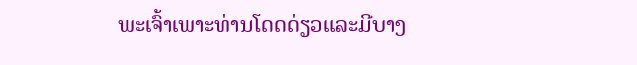ພະເຈົ້າເພາະທ່ານໂດດດ່ຽວແລະມີບາງ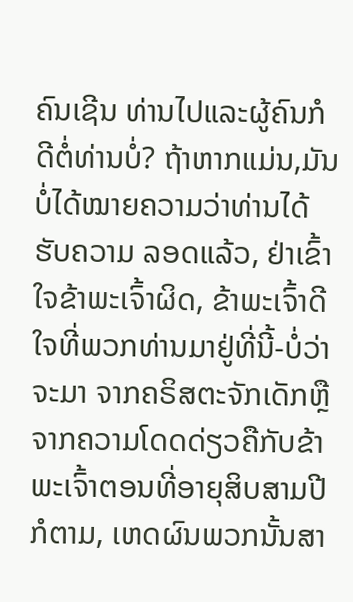ຄົນເຊີນ ທ່ານໄປແລະຜູ້ຄົນກໍດີຕໍ່ທ່ານບໍ່? ຖ້າຫາກແມ່ນ,ມັນບໍ່ໄດ້ໝາຍຄວາມວ່າທ່ານໄດ້ຮັບຄວາມ ລອດແລ້ວ, ຢ່າເຂົ້າໃຈຂ້າພະເຈົ້າຜິດ, ຂ້າພະເຈົ້າດີໃຈທີ່ພວກທ່ານມາຢູ່ທີ່ນີ້-ບໍ່ວ່າຈະມາ ຈາກຄຣິສຕະຈັກເດັກຫຼືຈາກຄວາມໂດດດ່ຽວຄືກັບຂ້າພະເຈົ້າຕອນທີ່ອາຍຸສິບສາມປີກໍຕາມ, ເຫດຜົນພວກນັ້ນສາ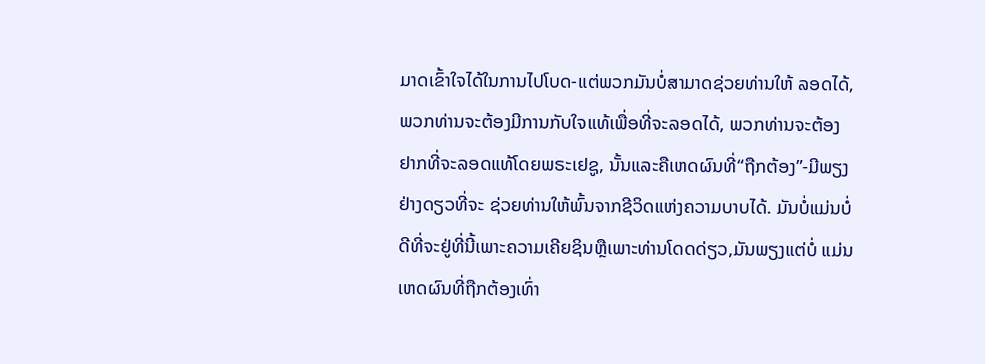ມາດເຂົ້າໃຈໄດ້ໃນການໄປໂບດ-ແຕ່ພວກມັນບໍ່ສາມາດຊ່ວຍທ່ານໃຫ້ ລອດໄດ້, ພວກທ່ານຈະຕ້ອງມີການກັບໃຈແທ້ເພື່ອທີ່ຈະລອດໄດ້, ພວກທ່ານຈະຕ້ອງ ຢາກທີ່ຈະລອດແທ້ໂດຍພຣະເຢຊູ, ນັ້ນແລະຄືເຫດຜົນທີ່“ຖືກຕ້ອງ”-ມີພຽງຢ່າງດຽວທີ່ຈະ ຊ່ວຍທ່ານໃຫ້ພົ້ນຈາກຊີວິດແຫ່ງຄວາມບາບໄດ້. ມັນບໍ່ແມ່ນບໍ່ດີທີ່ຈະຢູ່ທີ່ນີ້ເພາະຄວາມເຄີຍຊິນຫຼືເພາະທ່ານໂດດດ່ຽວ,ມັນພຽງແຕ່ບໍ່ ແມ່ນເຫດຜົນທີ່ຖືກຕ້ອງເທົ່າ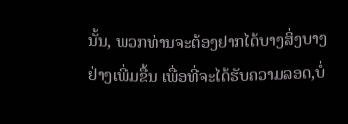ນັ້ນ, ພວກທ່ານຈະຕ້ອງຢາກໄດ້ບາງສິ່ງບາງຢ່າງເພີ່ມຂື້ນ ເພື່ອທີ່ຈະໄດ້ຮັບຄວາມລອດ,ບໍ່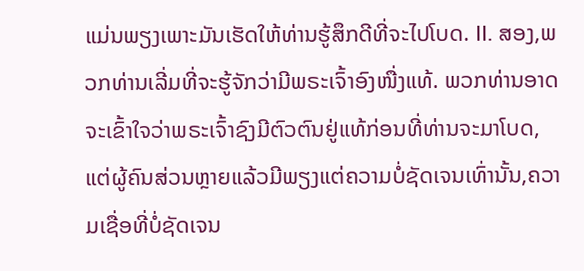ແມ່ນພຽງເພາະມັນເຮັດໃຫ້ທ່ານຮູ້ສຶກດີທີ່ຈະໄປໂບດ. II. ສອງ,ພວກທ່ານເລີ່ມທີ່ຈະຮູ້ຈັກວ່າມີພຣະເຈົ້າອົງໜື່ງແທ້. ພວກທ່ານອາດຈະເຂົ້າໃຈວ່າພຣະເຈົ້າຊົງມີຕົວຕົນຢູ່ແທ້ກ່ອນທີ່ທ່ານຈະມາໂບດ, ແຕ່ຜູ້ຄົນສ່ວນຫຼາຍແລ້ວມີພຽງແຕ່ຄວາມບໍ່ຊັດເຈນເທົ່ານັ້ນ,ຄວາມເຊື່ອທີ່ບໍ່ຊັດເຈນ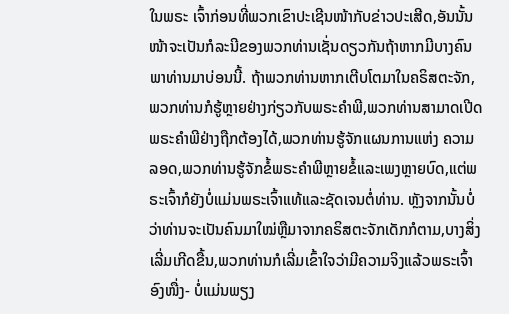ໃນພຣະ ເຈົ້າກ່ອນທີ່ພວກເຂົາປະເຊີນໜ້າກັບຂ່າວປະເສີດ,ອັນນັ້ນໜ້າຈະເປັນກໍລະນີຂອງພວກທ່ານເຊັ່ນດຽວກັນຖ້າຫາກມີບາງຄົນພາທ່ານມາບ່ອນນີ້. ຖ້າພວກທ່ານຫາກເຕີບໂຕມາໃນຄຣິສຕະຈັກ,ພວກທ່ານກໍຮູ້ຫຼາຍຢ່າງກ່ຽວກັບພຣະຄໍາພີ,ພວກທ່ານສາມາດເປີດພຣະຄໍາພີຢ່າງຖືກຕ້ອງໄດ້,ພວກທ່ານຮູ້ຈັກແຜນການແຫ່ງ ຄວາມລອດ,ພວກທ່ານຮູ້ຈັກຂໍ້ພຣະຄໍາພີຫຼາຍຂໍ້ແລະເພງຫຼາຍບົດ,ແຕ່ພຣະເຈົ້າກໍຍັງບໍ່ແມ່ນພຣະເຈົ້າແທ້ແລະຊັດເຈນຕໍ່ທ່ານ. ຫຼັງຈາກນັ້ນບໍ່ວ່າທ່ານຈະເປັນຄົນມາໃໝ່ຫຼືມາຈາກຄຣິສຕະຈັກເດັກກໍຕາມ,ບາງສິ່ງ ເລີ່ມເກີດຂື້ນ,ພວກທ່ານກໍເລີ່ມເຂົ້າໃຈວ່າມີຄວາມຈິງແລ້ວພຣະເຈົ້າອົງໜື່ງ- ບໍ່ແມ່ນພຽງ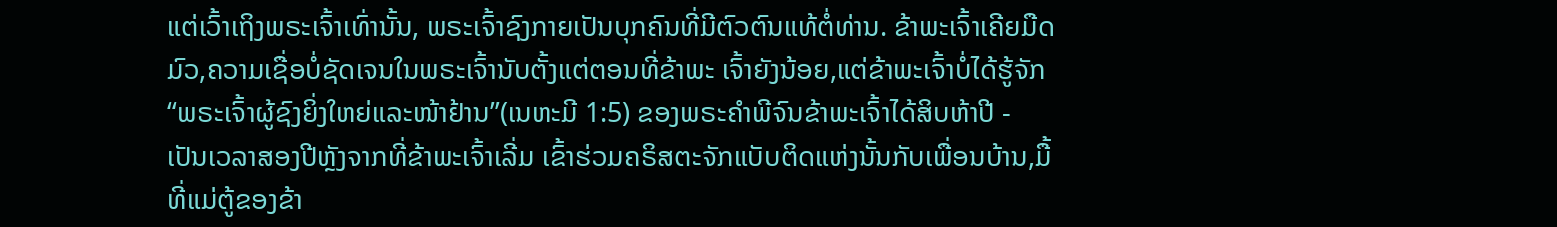ແຕ່ເວົ້າເຖິງພຣະເຈົ້າເທົ່ານັ້ນ, ພຣະເຈົ້າຊົງກາຍເປັນບຸກຄົນທີ່ມີຕົວຕົນແທ້ຕໍ່ທ່ານ. ຂ້າພະເຈົ້າເຄີຍມືດມົວ,ຄວາມເຊື່ອບໍ່ຊັດເຈນໃນພຣະເຈົ້ານັບຕັ້ງແຕ່ຕອນທີ່ຂ້າພະ ເຈົ້າຍັງນ້ອຍ,ແຕ່ຂ້າພະເຈົ້າບໍ່ໄດ້ຮູ້ຈັກ“ພຣະເຈົ້າຜູ້ຊົງຍິ່ງໃຫຍ່ແລະໜ້າຢ້ານ”(ເນຫະມີ 1:5) ຂອງພຣະຄໍາພີຈົນຂ້າພະເຈົ້າໄດ້ສິບຫ້າປີ - ເປັນເວລາສອງປີຫຼັງຈາກທີ່ຂ້າພະເຈົ້າເລີ່ມ ເຂົ້າຮ່ວມຄຣິສຕະຈັກແບັບຕິດແຫ່ງນັ້ນກັບເພື່ອນບ້ານ,ມື້ທີ່ແມ່ຕູ້ຂອງຂ້າ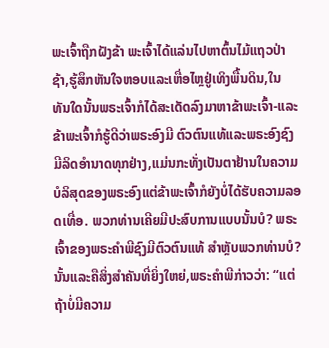ພະເຈົ້າຖືກຝັງຂ້າ ພະເຈົ້າໄດ້ແລ່ນໄປຫາຕົ້ນໄມ້ແຖວປ່າຊ້າ,ຮູ້ສຶກຫັນໃຈຫອບແລະເຫື່ອໄຫຼຢູ່ເທິງພື້ນດິນ,ໃນ ທັນໃດນັ້ນພຣະເຈົ້າກໍໄດ້ສະເດັດລົງມາຫາຂ້າພະເຈົ້າ-ແລະຂ້າພະເຈົ້າກໍຮູ້ດີວ່າພຣະອົງມີ ຕົວຕົນແທ້ແລະພຣະອົງຊົງມີລິດອໍານາດທຸກຢ່າງ,ແມ່ນກະທັ່ງເປັນຕາຢ້ານໃນຄວາມບໍລິສຸດຂອງພຣະອົງແຕ່ຂ້າພະເຈົ້າກໍຍັງບໍ່ໄດ້ຮັບຄວາມລອດເທື່ອ. ພວກທ່ານເຄີຍມີປະສົບການແບບນັ້ນບໍ? ພຣະເຈົ້າຂອງພຣະຄໍາພີຊົງມີຕົວຕົນແທ້ ສໍາຫຼັບພວກທ່ານບໍ? ນັ້ນແລະຄືສິ່ງສໍາຄັນທີ່ຍິ່ງໃຫຍ່,ພຣະຄໍາພີກ່າວວ່າ: “ແຕ່ຖ້າບໍ່ມີຄວາມ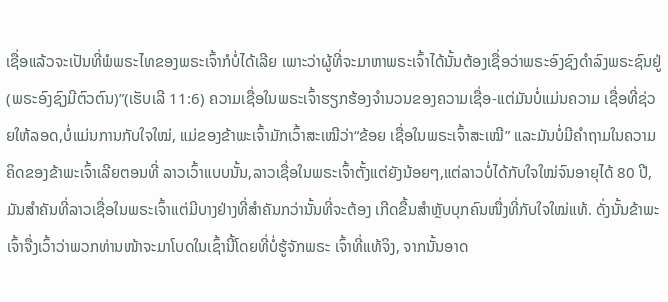ເຊື່ອແລ້ວຈະເປັນທີ່ພໍພຣະໄທຂອງພຣະເຈົ້າກໍບໍ່ໄດ້ເລີຍ ເພາະວ່າຜູ້ທີ່ຈະມາຫາພຣະເຈົ້າໄດ້ນັ້ນຕ້ອງເຊື່ອວ່າພຣະອົງຊົງດໍາລົງພຣະຊົນຢູ່(ພຣະອົງຊົງມີຕົວຕົນ)”(ເຮັບເລີ 11:6) ຄວາມເຊື່ອໃນພຣະເຈົ້າຮຽກຮ້ອງຈໍານວນຂອງຄວາມເຊື່ອ-ແຕ່ມັນບໍ່ແມ່ນຄວາມ ເຊື່ອທີ່ຊ່ວຍໃຫ້ລອດ,ບໍ່ແມ່ນການກັບໃຈໃໝ່, ແມ່ຂອງຂ້າພະເຈົ້າມັກເວົ້າສະເໝີວ່າ“ຂ້ອຍ ເຊື່ອໃນພຣະເຈົ້າສະເໝີ” ແລະມັນບໍ່ມີຄໍາຖາມໃນຄວາມຄິດຂອງຂ້າພະເຈົ້າເລີຍຕອນທີ່ ລາວເວົ້າແບບນັ້ນ,ລາວເຊື່ອໃນພຣະເຈົ້າຕັ້ງແຕ່ຍັງນ້ອຍໆ,ແຕ່ລາວບໍ່ໄດ້ກັບໃຈໃໝ່ຈົນອາຍຸໄດ້ 80 ປີ,ມັນສໍາຄັນທີ່ລາວເຊື່ອໃນພຣະເຈົ້າແຕ່ມີບາງຢ່າງທີ່ສໍາຄັນກວ່ານັ້ນທີ່ຈະຕ້ອງ ເກີດຂື້ນສໍາຫຼັບບຸກຄົນໜື່ງທີ່ກັບໃຈໃໝ່ແທ້. ດັ່ງນັ້ນຂ້າພະເຈົ້າຈື່ງເວົ້າວ່າພວກທ່ານໜ້າຈະມາໂບດໃນເຊົ້ານີ້ໂດຍທີ່ບໍ່ຮູ້ຈັກພຣະ ເຈົ້າທີ່ແທ້ຈິງ, ຈາກນັ້ນອາດ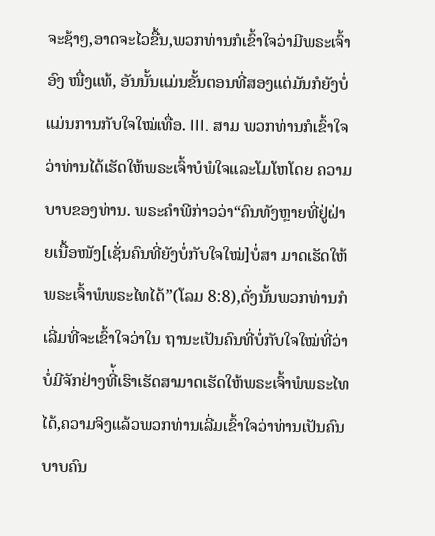ຈະຊ້າໆ,ອາດຈະໄວຂື້ນ,ພວກທ່ານກໍເຂົ້າໃຈວ່າມີພຣະເຈົ້າອົງ ໜື່ງແທ້, ອັນນັ້ນແມ່ນຂັ້ນຕອນທີ່ສອງແຕ່ມັນກໍຍັງບໍ່ແມ່ນການກັບໃຈໃໝ່ເທື່ອ. III. ສາມ ພວກທ່ານກໍເຂົ້າໃຈວ່າທ່ານໄດ້ເຮັດໃຫ້ພຣະເຈົ້າບໍພໍໃຈແລະໂມໂຫໂດຍ ຄວາມບາບຂອງທ່ານ. ພຣະຄໍາພີກ່າວວ່າ“ຄົນທັງຫຼາຍທີ່ຢູ່ຝ່າຍເນື້ອໜັງ[ເຊັ່ນຄົນທີ່ຍັງບໍ່ກັບໃຈໃໝ່]ບໍ່ສາ ມາດເຮັດໃຫ້ພຣະເຈົ້າພໍພຣະໄທໄດ້”(ໂລມ 8:8),ດັ່ງນັ້ນພວກທ່ານກໍເລີ່ມທີ່ຈະເຂົ້າໃຈວ່າໃນ ຖານະເປັນຄົນທີ່ບໍ່ກັບໃຈໃໝ່ທີ່ວ່າບໍ່ມີຈັກຢ່າງທີ່້ເຮົາເຮັດສາມາດເຮັດໃຫ້ພຣະເຈົ້າພໍພຣະໄທໄດ້,ຄວາມຈິງແລ້ວພວກທ່ານເລີ່ມເຂົ້າໃຈວ່າທ່ານເປັນຄົນບາບຄົນ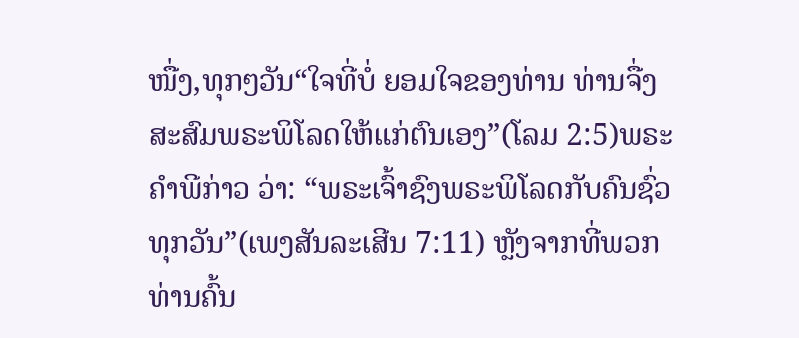ໜື່ງ,ທຸກໆວັນ“ໃຈທີ່ບໍ່ ຍອມໃຈຂອງທ່ານ ທ່ານຈື່ງສະສົມພຣະພິໂລດໃຫ້ແກ່ຕົນເອງ”(ໂລມ 2:5)ພຣະຄໍາພີກ່າວ ວ່າ: “ພຣະເຈົ້າຊົງພຣະພິໂລດກັບຄົນຊົ່ວທຸກວັນ”(ເພງສັນລະເສີນ 7:11) ຫຼັງຈາກທີ່ພວກທ່ານຄົ້ນ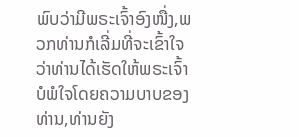ພົບວ່າມີພຣະເຈົ້າອົງໜື່ງ,ພວກທ່ານກໍເລີ່ມທີ່ຈະເຂົ້າໃຈວ່າທ່ານໄດ້ເຮັດໃຫ້ພຣະເຈົ້າບໍພໍໃຈໂດຍຄວາມບາບຂອງທ່ານ,ທ່ານຍັງ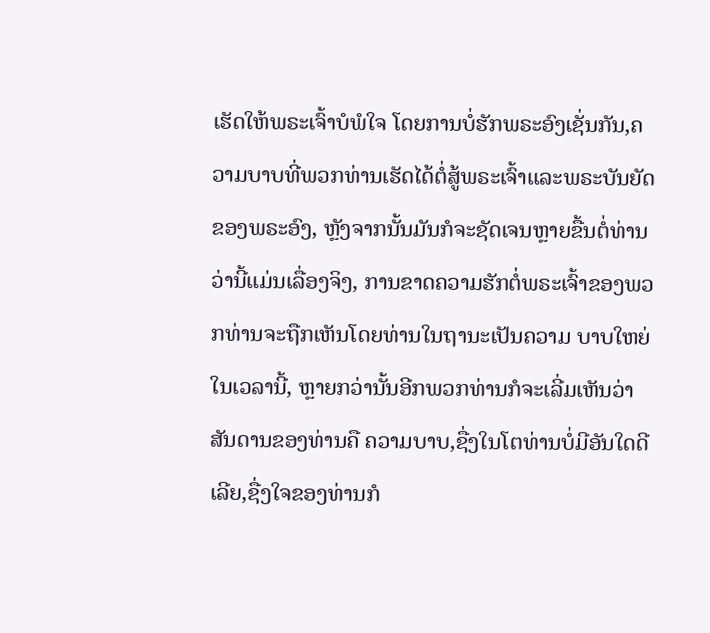ເຮັດໃຫ້ພຣະເຈົ້າບໍພໍໃຈ ໂດຍການບໍ່ຮັກພຣະອົງເຊັ່ນກັນ,ຄວາມບາບທີ່ພວກທ່ານເຮັດໄດ້ຕໍ່ສູ້ພຣະເຈົ້າແລະພຣະບັນຍັດຂອງພຣະອົງ, ຫຼັງຈາກນັ້ນມັນກໍຈະຊັດເຈນຫຼາຍຂື້ນຕໍ່ທ່ານວ່ານີ້ແມ່ນເລື່ອງຈິງ, ການຂາດຄວາມຮັກຕໍ່ພຣະເຈົ້າຂອງພວກທ່ານຈະຖືກເຫັນໂດຍທ່ານໃນຖານະເປັນຄວາມ ບາບໃຫຍ່ໃນເວລານີ້, ຫຼາຍກວ່ານັ້ນອີກພວກທ່ານກໍຈະເລີ່ມເຫັນວ່າສັນດານຂອງທ່ານຄື ຄວາມບາບ,ຊື່ງໃນໂຕທ່ານບໍ່ມີອັນໃດດີເລີຍ,ຊື່ງໃຈຂອງທ່ານກໍ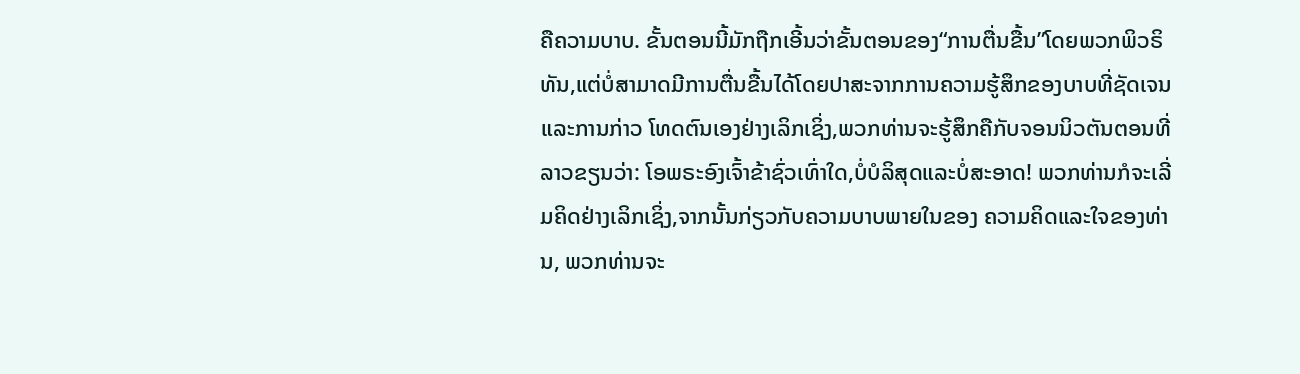ຄືຄວາມບາບ. ຂັ້ນຕອນນີ້ມັກຖືກເອີ້ນວ່າຂັ້ນຕອນຂອງ“ການຕື່ນຂື້ນ”ໂດຍພວກພິວຣິທັນ,ແຕ່ບໍ່ສາມາດມີການຕື່ນຂື້ນໄດ້ໂດຍປາສະຈາກການຄວາມຮູ້ສຶກຂອງບາບທີ່ຊັດເຈນແລະການກ່າວ ໂທດຕົນເອງຢ່າງເລິກເຊິ່ງ,ພວກທ່ານຈະຮູ້ສຶກຄືກັບຈອນນິວຕັນຕອນທີ່ລາວຂຽນວ່າ: ໂອພຣະອົງເຈົ້າຂ້າຊົ່ວເທົ່າໃດ,ບໍ່ບໍລິສຸດແລະບໍ່ສະອາດ! ພວກທ່ານກໍຈະເລີ່ມຄິດຢ່າງເລິກເຊິ່ງ,ຈາກນັ້ນກ່ຽວກັບຄວາມບາບພາຍໃນຂອງ ຄວາມຄິດແລະໃຈຂອງທ່ານ, ພວກທ່ານຈະ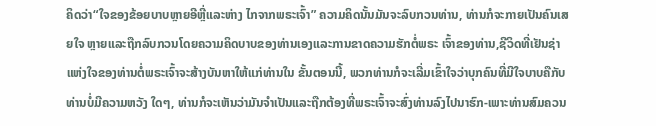ຄິດວ່າ“ໃຈຂອງຂ້ອຍບາບຫຼາຍອີຫຼີ່ແລະຫ່າງ ໄກຈາກພຣະເຈົ້າ” ຄວາມຄິດນັ້ນມັນຈະລົບກວນທ່ານ, ທ່ານກໍຈະກາຍເປັນຄົນເສຍໃຈ ຫຼາຍແລະຖືກລົບກວນໂດຍຄວາມຄິດບາບຂອງທ່ານເອງແລະການຂາດຄວາມຮັກຕໍ່ພຣະ ເຈົ້າຂອງທ່ານ,ຊີວິດທີ່ເຢັນຊ່າແຫ່ງໃຈຂອງທ່ານຕໍ່ພຣະເຈົ້າຈະສ້າງບັນຫາໃຫ້ແກ່ທ່ານໃນ ຂັ້ນຕອນນີ້, ພວກທ່ານກໍຈະເລີ່ມເຂົ້າໃຈວ່າບຸກຄົນທີ່ມີໃຈບາບຄືກັບທ່ານບໍ່ມີຄວາມຫວັງ ໃດໆ, ທ່ານກໍຈະເຫັນວ່າມັນຈໍາເປັນແລະຖືກຕ້ອງທີ່ພຣະເຈົ້າຈະສົ່ງທ່ານລົງໄປນາຮົກ-ເພາະທ່ານສົມຄວນ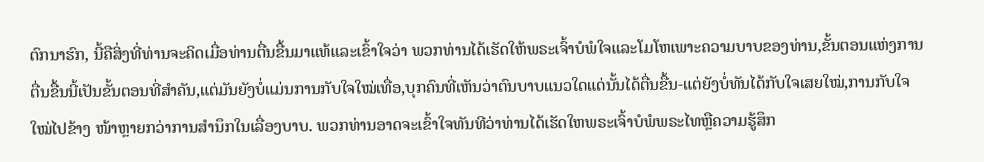ຕົກນາຮົກ, ນີ້ຄືສິ່ງທີ່ທ່ານຈະຄິດເມື່ອທ່ານຕື່ນຂື້ນມາແທ້ແລະເຂົ້າໃຈວ່າ ພວກທ່ານໄດ້ເຮັດໃຫ້ພຣະເຈົ້າບໍພໍໃຈແລະໂມໂຫເພາະຄວາມບາບຂອງທ່ານ,ຂັ້ນຕອນແຫ່ງການຕື່ນຂື້ນນີ້ເປັນຂັ້ນຕອນທີ່ສໍາຄັນ,ແຕ່ມັນຍັງບໍ່ແມ່ນການກັບໃຈໃໝ່ເທື່ອ,ບຸກຄົນທີ່ເຫັນວ່າຕົນບາບແນວໃດແດ່ນັ້ນໄດ້ຕື່ນຂື້ນ-ແຕ່ຍັງບໍ່ທັນໄດ້ກັບໃຈເສຍໃໝ່,ການກັບໃຈໃໝ່ໄປຂ້າງ ໜ້າຫຼາຍກວ່າການສໍານຶກໃນເລື່ອງບາບ. ພວກທ່ານອາດຈະເຂົ້າໃຈທັນທີວ່າທ່ານໄດ້ເຮັດໃຫພຣະເຈົ້າບໍພໍພຣະໄທຫຼືຄວາມຮູ້ສຶກ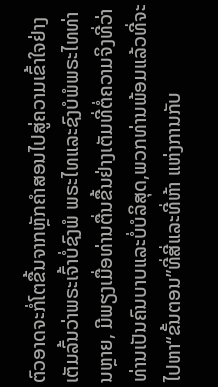ຕົວອາດຈະກໍ່ໂຕຂື້ນຈາກຫຼັກຄໍາສອນໄປສູ່ຄວາມເຂົ້າໃຈຢ່າງເຕັມລົ້ນວ່າພຣະເຈົ້າບໍ່ຊົງພໍ ພຣະໄທແລະຊົງບໍພໍພຣະໄທທ່ານຫຼາຍ, ມີພຽງເມື່ອທ່ານຕື່ນຂື້ນຢ່າງເຕັມທີ່ຕໍ່ຄວາມຈິງທີ່ວ່າ ທ່ານເປັນຄົນບາບແລະບໍ່ບໍລິສຸດ,ພວກທ່ານພ້ອມແລ້ວທີ່ຈະໄປຫາ“ຂັ້ນຕອນ”ທີ່ສີ່ແລະທີ່ຫ້າ ແຫ່ງການກັບ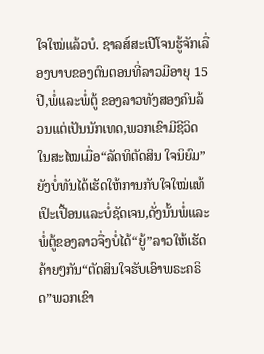ໃຈໃໝ່ແລ້ວບໍ. ຊາລສ໌ສະເປີໂຈນຮູ້ຈັກເລື່ອງບາບຂອງຕົນຕອນທີ່ລາວມີອາຍຸ 15 ປີ,ພໍ່ແລະພໍ່ຕູ້ ຂອງລາວທັງສອງຄົນລ້ວນແຕ່ເປັນນັກເທດ,ພວກເຂົາມີຊີວິດໃນສະໄໝເມື່ອ“ລັດທິຕັດສິນ ໃຈນິຍົມ”ຍັງບໍ່ທັນໄດ້ເຮັດໃຫ້ການກັບໃຈໃໝ່ແທ້ເປິະເປື້ອນແລະບໍ່ຊັດເຈນ,ດັ່ງນັ້ນພໍ່ແລະພໍ່ຕູ້ຂອງລາວຈື່ງບໍ່ໄດ້“ຍູ້”ລາວໃຫ້ເຮັດຄ້າຍໆກັນ“ຕັດສິນໃຈຮັບເອົາພຣະຄຣິດ”ພວກເຂົາ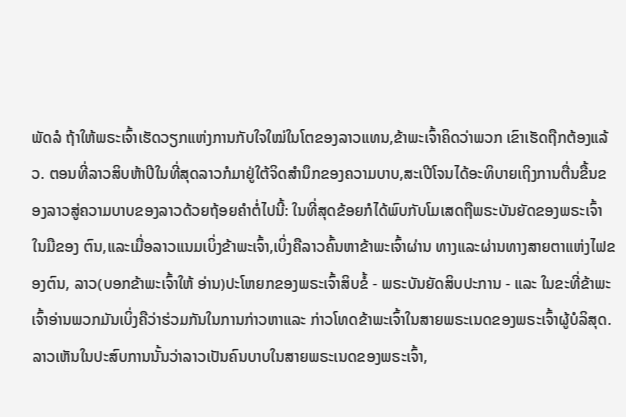ພັດລໍ ຖ້າໃຫ້ພຣະເຈົ້າເຮັດວຽກແຫ່ງການກັບໃຈໃໝ່ໃນໂຕຂອງລາວແທນ,ຂ້າພະເຈົ້າຄິດວ່າພວກ ເຂົາເຮັດຖືກຕ້ອງແລ້ວ. ຕອນທີ່ລາວສິບຫ້າປີໃນທີ່ສຸດລາວກໍມາຢູ່ໃຕ້ຈິດສໍານຶກຂອງຄວາມບາບ,ສະເປີໂຈນໄດ້ອະທິບາຍເຖິງການຕື່ນຂື້ນຂອງລາວສູ່ຄວາມບາບຂອງລາວດ້ວຍຖ້ອຍຄໍາຕໍ່ໄປນີ້: ໃນທີ່ສຸດຂ້ອຍກໍໄດ້ພົບກັບໂມເສດຖືພຣະບັນຍັດຂອງພຣະເຈົ້າໃນມືຂອງ ຕົນ,ແລະເມື່ອລາວແນມເບິ່ງຂ້າພະເຈົ້າ,ເບິ່ງຄືລາວຄົ້ນຫາຂ້າພະເຈົ້າຜ່ານ ທາງແລະຜ່ານທາງສາຍຕາແຫ່ງໄຟຂອງຕົນ, ລາວ(ບອກຂ້າພະເຈົ້າໃຫ້ ອ່ານ)ປະໂຫຍກຂອງພຣະເຈົ້າສິບຂໍ້ - ພຣະບັນຍັດສິບປະການ - ແລະ ໃນຂະທີ່ຂ້າພະເຈົ້າອ່ານພວກມັນເບິ່ງຄືວ່າຮ່ວມກັນໃນການກ່າວຫາແລະ ກ່າວໂທດຂ້າພະເຈົ້າໃນສາຍພຣະເນດຂອງພຣະເຈົ້າຜູ້ບໍລິສຸດ. ລາວເຫັນໃນປະສົບການນັ້ນວ່າລາວເປັນຄົນບາບໃນສາຍພຣະເນດຂອງພຣະເຈົ້າ,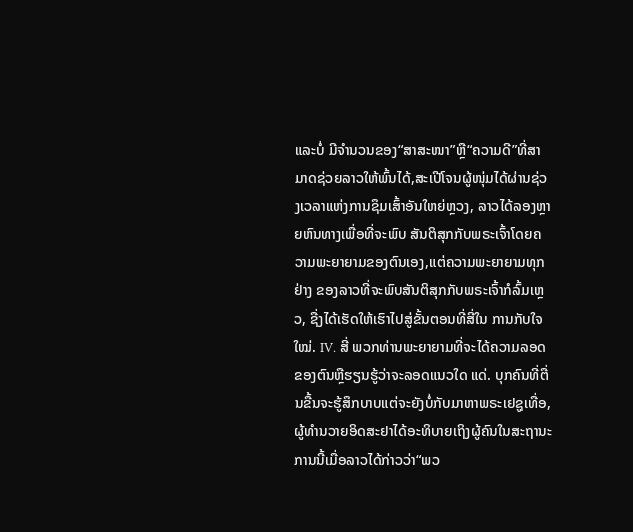ແລະບໍ່ ມີຈໍານວນຂອງ“ສາສະໜາ”ຫຼື“ຄວາມດີ”ທີ່ສາມາດຊ່ວຍລາວໃຫ້ພົ້ນໄດ້,ສະເປີໂຈນຜູ້ໜຸ່ມໄດ້ຜ່ານຊ່ວງເວລາແຫ່ງການຊຶມເສົ້າອັນໃຫຍ່ຫຼວງ, ລາວໄດ້ລອງຫຼາຍຫົນທາງເພື່ອທີ່ຈະພົບ ສັນຕິສຸກກັບພຣະເຈົ້າໂດຍຄວາມພະຍາຍາມຂອງຕົນເອງ,ແຕ່ຄວາມພະຍາຍາມທຸກຢ່າງ ຂອງລາວທີ່ຈະພົບສັນຕິສຸກກັບພຣະເຈົ້າກໍລົ້ມເຫຼວ, ຊື່ງໄດ້ເຮັດໃຫ້ເຮົາໄປສູ່ຂັ້ນຕອນທີ່ສີ່ໃນ ການກັບໃຈໃໝ່. IV. ສີ່ ພວກທ່ານພະຍາຍາມທີ່ຈະໄດ້ຄວາມລອດຂອງຕົນຫຼືຮຽນຮູ້ວ່າຈະລອດແນວໃດ ແດ່. ບຸກຄົນທີ່ຕື່ນຂື້ນຈະຮູ້ສຶກບາບແຕ່ຈະຍັງບໍ່ກັບມາຫາພຣະເຢຊູເທື່ອ,ຜູ້ທໍານວາຍອິດສະຢາໄດ້ອະທິບາຍເຖິງຜູ້ຄົນໃນສະຖານະການນີ້ເມື່ອລາວໄດ້ກ່າວວ່າ“ພວ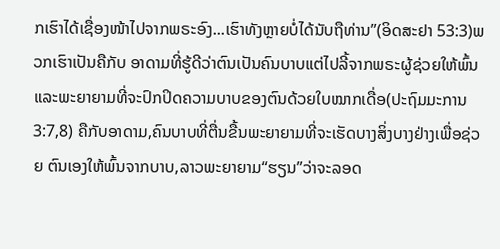ກເຮົາໄດ້ເຊື່ອງໜ້າໄປຈາກພຣະອົງ...ເຮົາທັງຫຼາຍບໍ່ໄດ້ນັບຖືທ່ານ”(ອິດສະຢາ 53:3)ພວກເຮົາເປັນຄືກັບ ອາດາມທີ່ຮູ້ດີວ່າຕົນເປັນຄົນບາບແຕ່ໄປລີ້ຈາກພຣະຜູ້ຊ່ວຍໃຫ້ພົ້ນແລະພະຍາຍາມທີ່ຈະປົກປິດຄວາມບາບຂອງຕົນດ້ວຍໃບໝາກເດື່ອ(ປະຖົມມະການ 3:7,8) ຄືກັບອາດາມ,ຄົນບາບທີ່ຕື່ນຂື້ນພະຍາຍາມທີ່ຈະເຮັດບາງສິ່ງບາງຢ່າງເພື່ອຊ່ວຍ ຕົນເອງໃຫ້ພົ້ນຈາກບາບ,ລາວພະຍາຍາມ“ຮຽນ”ວ່າຈະລອດ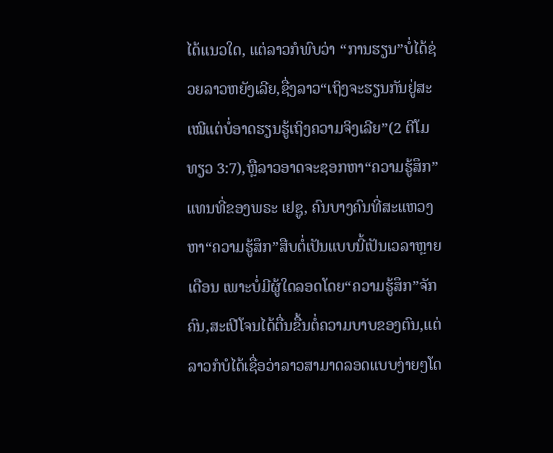ໄດ້ແນວໃດ, ແຕ່ລາວກໍພົບວ່າ “ການຮຽນ”ບໍ່ໄດ້ຊ່ວຍລາວຫຍັງເລີຍ,ຊື່ງລາວ“ເຖິງຈະຮຽນກັນຢູ່ສະເໝີແຕ່ບໍ່ອາດຮຽນຮູ້ເຖິງຄວາມຈິງເລີຍ”(2 ຕີໂມທຽວ 3:7),ຫຼືລາວອາດຈະຊອກຫາ“ຄວາມຮູ້ສຶກ”ແທນທີ່ຂອງພຣະ ເຢຊູ, ຄົນບາງຄົນທີ່ສະແຫວງຫາ“ຄວາມຮູ້ສຶກ”ສືບຕໍ່ເປັນແບບນີ້ເປັນເວລາຫຼາຍເດືອນ ເພາະບໍ່ມີຜູ້ໃດລອດໂດຍ“ຄວາມຮູ້ສຶກ”ຈັກຄົນ,ສະເປີໂຈນໄດ້ຕື່ນຂື້ນຕໍ່ຄວາມບາບຂອງຕົນ,ແຕ່ລາວກໍບໍໄດ້ເຊື່ອວ່າລາວສາມາດລອດແບບງ່າຍໆໂດ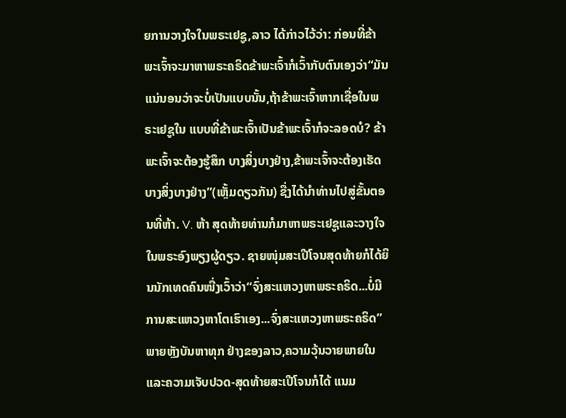ຍການວາງໃຈໃນພຣະເຢຊູ,ລາວ ໄດ້ກ່າວໄວ້ວ່າ: ກ່ອນທີ່ຂ້າພະເຈົ້າຈະມາຫາພຣະຄຣິດຂ້າພະເຈົ້າກໍເວົ້າກັບຕົນເອງວ່າ“ມັນແນ່ນອນວ່າຈະບໍ່ເປັນແບບນັ້ນ,ຖ້າຂ້າພະເຈົ້າຫາກເຊື່ອໃນພຣະເຢຊູໃນ ແບບທີ່ຂ້າພະເຈົ້າເປັນຂ້າພະເຈົ້າກໍຈະລອດບໍ? ຂ້າພະເຈົ້າຈະຕ້ອງຮູ້ສຶກ ບາງສິ່ງບາງຢ່າງ,ຂ້າພະເຈົ້າຈະຕ້ອງເຮັດບາງສິ່ງບາງຢ່າງ”(ເຫຼັ້ມດຽວກັນ) ຊື່ງໄດ້ນໍາທ່ານໄປສູ່ຂັ້ນຕອນທີ່ຫ້າ. V. ຫ້າ ສຸດທ້າຍທ່ານກໍມາຫາພຣະເຢຊູແລະວາງໃຈໃນພຣະອົງພຽງຜູ້ດຽວ. ຊາຍໜຸ່ມສະເປີໂຈນສຸດທ້າຍກໍໄດ້ຍິນນັກເທດຄົນໜື່ງເວົ້າວ່າ“ຈົ່ງສະແຫວງຫາພຣະຄຣິດ...ບໍ່ມີການສະແຫວງຫາໂຕເຮົາເອງ...ຈົ່ງສະແຫວງຫາພຣະຄຣິດ” ພາຍຫຼັງບັນຫາທຸກ ຢ່າງຂອງລາວ,ຄວາມວຸ້ນວາຍພາຍໃນແລະຄວາມເຈັບປວດ-ສຸດທ້າຍສະເປີໂຈນກໍໄດ້ ແນມ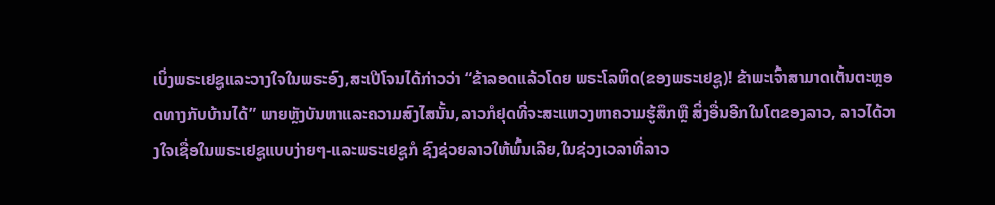ເບິ່ງພຣະເຢຊູແລະວາງໃຈໃນພຣະອົງ,ສະເປີໂຈນໄດ້ກ່າວວ່າ “ຂ້າລອດແລ້ວໂດຍ ພຣະໂລຫິດ(ຂອງພຣະເຢຊູ)! ຂ້າພະເຈົ້າສາມາດເຕັ້ນຕະຫຼອດທາງກັບບ້ານໄດ້” ພາຍຫຼັງບັນຫາແລະຄວາມສົງໄສນັ້ນ,ລາວກໍຢຸດທີ່ຈະສະແຫວງຫາຄວາມຮູ້ສຶກຫຼື ສິ່ງອື່ນອີກໃນໂຕຂອງລາວ, ລາວໄດ້ວາງໃຈເຊື່ອໃນພຣະເຢຊູແບບງ່າຍໆ-ແລະພຣະເຢຊູກໍ ຊົງຊ່ວຍລາວໃຫ້ພົ້ນເລີຍ,ໃນຊ່ວງເວລາທີ່ລາວ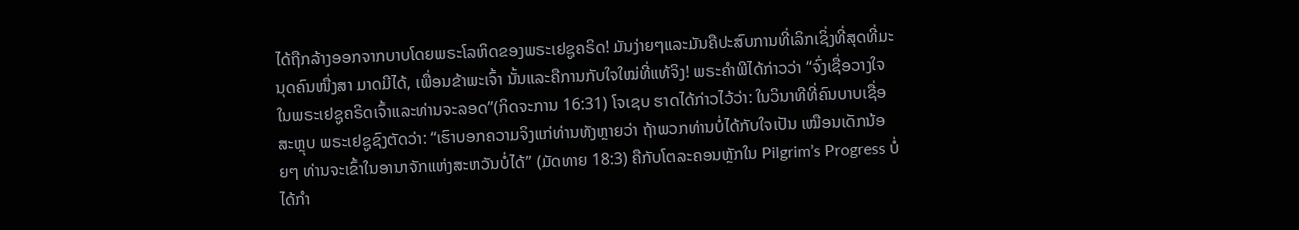ໄດ້ຖືກລ້າງອອກຈາກບາບໂດຍພຣະໂລຫິດຂອງພຣະເຢຊູຄຣິດ! ມັນງ່າຍໆແລະມັນຄືປະສົບການທີ່ເລິກເຊິ່ງທີ່ສຸດທີ່ມະນຸດຄົນໜື່ງສາ ມາດມີໄດ້, ເພື່ອນຂ້າພະເຈົ້າ ນັ້ນແລະຄືການກັບໃຈໃໝ່ທີ່ແທ້ຈິງ! ພຣະຄໍາພີໄດ້ກ່າວວ່າ “ຈົ່ງເຊື່ອວາງໃຈໃນພຣະເຢຊູຄຣິດເຈົ້າແລະທ່ານຈະລອດ”(ກິດຈະການ 16:31) ໂຈເຊບ ຮາດໄດ້ກ່າວໄວ້ວ່າ: ໃນວິນາທີທີ່ຄົນບາບເຊື່ອ ສະຫຼຸບ ພຣະເຢຊູຊົງຕັດວ່າ: “ເຮົາບອກຄວາມຈິງແກ່ທ່ານທັງຫຼາຍວ່າ ຖ້າພວກທ່ານບໍ່ໄດ້ກັບໃຈເປັນ ເໝືອນເດັກນ້ອຍໆ ທ່ານຈະເຂົ້າໃນອານາຈັກແຫ່ງສະຫວັນບໍ່ໄດ້” (ມັດທາຍ 18:3) ຄືກັບໂຕລະຄອນຫຼັກໃນ Pilgrim’s Progress ບໍ່ໄດ້ກໍາ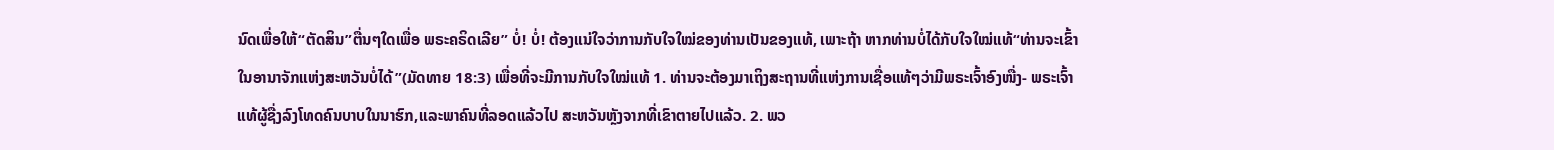ນົດເພື່ອໃຫ້“ຕັດສິນ”ຕື່ນໆໃດເພື່ອ ພຣະຄຣິດເລີຍ” ບໍ່! ບໍ່! ຕ້ອງແນ່ໃຈວ່າການກັບໃຈໃໝ່ຂອງທ່ານເປັນຂອງແທ້, ເພາະຖ້າ ຫາກທ່ານບໍ່ໄດ້ກັບໃຈໃໝ່ແທ້“ທ່ານຈະເຂົ້າໃນອານາຈັກແຫ່ງສະຫວັນບໍ່ໄດ້”(ມັດທາຍ 18:3) ເພື່ອທີ່ຈະມີການກັບໃຈໃໝ່ແທ້ 1. ທ່ານຈະຕ້ອງມາເຖິງສະຖານທີ່ແຫ່ງການເຊື່ອແທ້ໆວ່າມີພຣະເຈົ້າອົງໜື່ງ- ພຣະເຈົ້າແທ້ຜູ້ຊື່ງລົງໂທດຄົນບາບໃນນາຮົກ,ແລະພາຄົນທີ່ລອດແລ້ວໄປ ສະຫວັນຫຼັງຈາກທີ່ເຂົາຕາຍໄປແລ້ວ. 2. ພວ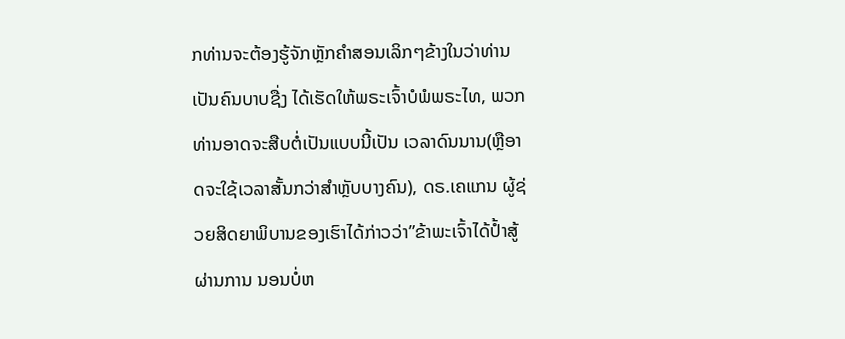ກທ່ານຈະຕ້ອງຮູ້ຈັກຫຼັກຄໍາສອນເລິກໆຂ້າງໃນວ່າທ່ານເປັນຄົນບາບຊື່ງ ໄດ້ເຮັດໃຫ້ພຣະເຈົ້າບໍພໍພຣະໄທ, ພວກທ່ານອາດຈະສືບຕໍ່ເປັນແບບນີ້ເປັນ ເວລາດົນນານ(ຫຼືອາດຈະໃຊ້ເວລາສັ້ນກວ່າສໍາຫຼັບບາງຄົນ), ດຣ.ເຄແກນ ຜູ້ຊ່ວຍສິດຍາພິບານຂອງເຮົາໄດ້ກ່າວວ່າ”ຂ້າພະເຈົ້າໄດ້ປ້ຳສູ້ຜ່ານການ ນອນບໍ່ຫ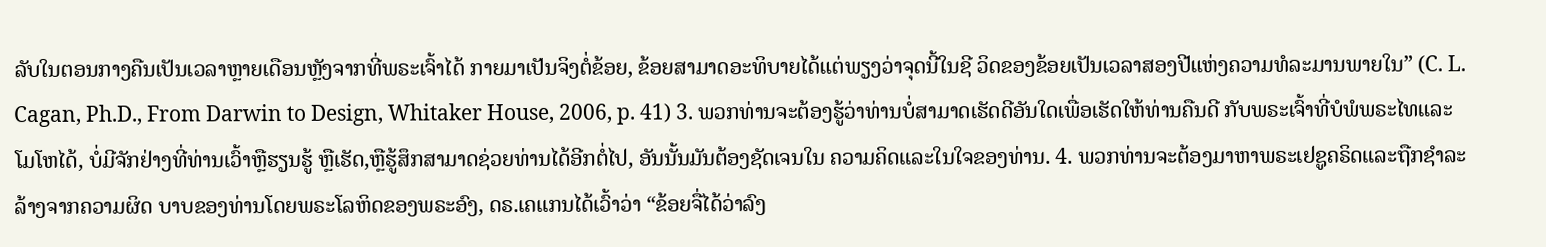ລັບໃນຕອນກາງຄືນເປັນເວລາຫຼາຍເດືອນຫຼັງຈາກທີ່ພຣະເຈົ້າໄດ້ ກາຍມາເປັນຈິງຕໍ່ຂ້ອຍ, ຂ້ອຍສາມາດອະທິບາຍໄດ້ແຕ່ພຽງວ່າຈຸດນີ້ໃນຊີ ວິດຂອງຂ້ອຍເປັນເວລາສອງປີແຫ່ງຄວາມທໍລະມານພາຍໃນ” (C. L. Cagan, Ph.D., From Darwin to Design, Whitaker House, 2006, p. 41) 3. ພວກທ່ານຈະຕ້ອງຮູ້ວ່າທ່ານບໍ່ສາມາດເຮັດດີອັນໃດເພື່ອເຮັດໃຫ້ທ່ານຄືນດີ ກັບພຣະເຈົ້າທີ່ບໍພໍພຣະໄທແລະໂມໂຫໄດ້, ບໍ່ມີຈັກຢ່າງທີ່ທ່ານເວົ້າຫຼືຮຽນຮູ້ ຫຼືເຮັດ,ຫຼືຮູ້ສຶກສາມາດຊ່ວຍທ່ານໄດ້ອີກຕໍ່ໄປ, ອັນນັ້ນມັນຕ້ອງຊັດເຈນໃນ ຄວາມຄິດແລະໃນໃຈຂອງທ່ານ. 4. ພວກທ່ານຈະຕ້ອງມາຫາພຣະເຢຊູຄຣິດແລະຖືກຊໍາລະລ້າງຈາກຄວາມຜິດ ບາບຂອງທ່ານໂດຍພຣະໂລຫິດຂອງພຣະອົງ, ດຣ.ເຄແກນໄດ້ເວົ້າວ່າ “ຂ້ອຍຈື່ໄດ້ວ່າລົງ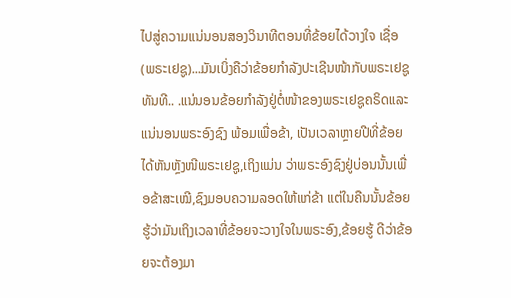ໄປສູ່ຄວາມແນ່ນອນສອງວິນາທີຕອນທີ່ຂ້ອຍໄດ້ວາງໃຈ ເຊື່ອ(ພຣະເຢຊູ)...ມັນເບິ່ງຄືວ່າຂ້ອຍກໍາລັງປະເຊີນໜ້າກັບພຣະເຢຊູທັນທີ.. .ແນ່ນອນຂ້ອຍກໍາລັງຢູ່ຕໍ່ໜ້າຂອງພຣະເຢຊູຄຣິດແລະແນ່ນອນພຣະອົງຊົງ ພ້ອມເພື່ອຂ້າ, ເປັນເວລາຫຼາຍປີທີ່ຂ້ອຍໄດ້ຫັນຫຼັງໜີພຣະເຢຊູ,ເຖິງແມ່ນ ວ່າພຣະອົງຊົງຢູ່ບ່ອນນັ້ນເພື່ອຂ້າສະເໝີ,ຊົງມອບຄວາມລອດໃຫ້ແກ່ຂ້າ ແຕ່ໃນຄືນນັ້ນຂ້ອຍຮູ້ວ່າມັນເຖິງເວລາທີ່ຂ້ອຍຈະວາງໃຈໃນພຣະອົງ,ຂ້ອຍຮູ້ ດີວ່າຂ້ອຍຈະຕ້ອງມາ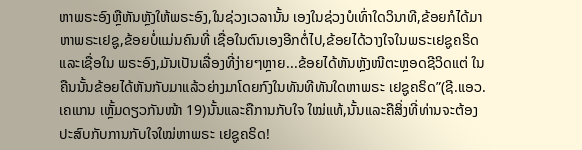ຫາພຣະອົງຫຼືຫັນຫຼັງໃຫ້ພຣະອົງ,ໃນຊ່ວງເວລານັ້ນ ເອງໃນຊ່ວງບໍເທົ່າໃດວິນາທີ,ຂ້ອຍກໍໄດ້ມາຫາພຣະເຢຊູ,ຂ້ອຍບໍ່ແມ່ນຄົນທີ່ ເຊື່ອໃນຕົນເອງອີກຕໍ່ໄປ,ຂ້ອຍໄດ້ວາງໃຈໃນພຣະເຢຊູຄຣິດແລະເຊື່ອໃນ ພຣະອົງ,ມັນເປັນເລື່ອງທີ່ງ່າຍໆຫຼາຍ...ຂ້ອຍໄດ້ຫັນຫຼັງໜີຕະຫຼອດຊີວິດແຕ່ ໃນຄືນນັ້ນຂ້ອຍໄດ້ຫັນກັບມາແລ້ວຍ່າງມາໂດຍກົງໃນທັນທີທັນໃດຫາພຣະ ເຢຊູຄຣິດ”(ຊີ.ແອວ.ເຄແກນ ເຫຼັ້ມດຽວກັນໜ້າ 19)ນັ້ນແລະຄືການກັບໃຈ ໃໝ່ແທ້,ນັ້ນແລະຄືສິ່ງທີ່ທ່ານຈະຕ້ອງປະສົບກັບການກັບໃຈໃໝ່ຫາພຣະ ເຢຊູຄຣິດ!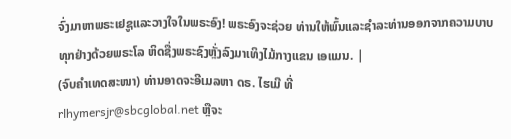ຈົ່ງມາຫາພຣະເຢຊູແລະວາງໃຈໃນພຣະອົງ! ພຣະອົງຈະຊ່ວຍ ທ່ານໃຫ້ພົ້ນແລະຊໍາລະທ່ານອອກຈາກຄວາມບາບທຸກຢ່າງດ້ວຍພຣະໂລ ຫິດຊື່ງພຣະຊົງຫຼັ່ງລົງມາເທິງໄມ້ກາງແຂນ ເອແມນ. |
(ຈົບຄຳເທດສະໜາ) ທ່ານອາດຈະອີເມລຫາ ດຣ. ໄຮເມີ ທີ່
rlhymersjr@sbcglobal.net ຫຼືຈະ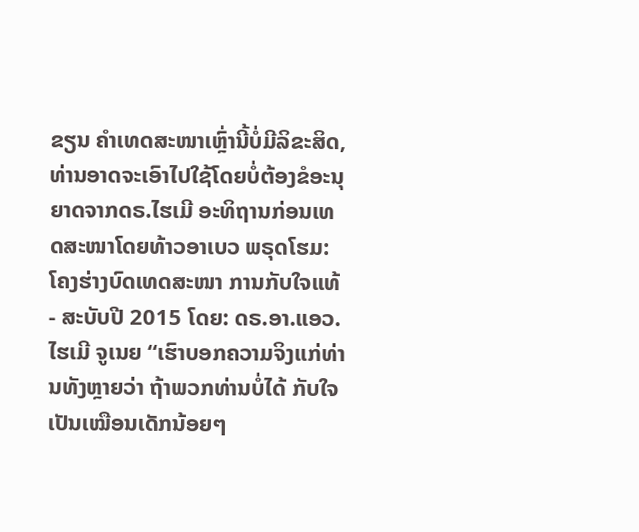ຂຽນ ຄໍາເທດສະໜາເຫຼົ່ານີ້ບໍ່ມີລິຂະສິດ, ທ່ານອາດຈະເອົາໄປໃຊ້ໂດຍບໍ່ຕ້ອງຂໍອະນຸຍາດຈາກດຣ.ໄຮເມີ ອະທິຖານກ່ອນເທດສະໜາໂດຍທ້າວອາເບວ ພຣຸດໂຮມ: ໂຄງຮ່າງບົດເທດສະໜາ ການກັບໃຈແທ້ - ສະບັບປີ 2015 ໂດຍ: ດຣ.ອາ.ແອວ.ໄຮເມີ ຈູເນຍ “ເຮົາບອກຄວາມຈິງແກ່ທ່ານທັງຫຼາຍວ່າ ຖ້າພວກທ່ານບໍ່ໄດ້ ກັບໃຈເປັນເໝືອນເດັກນ້ອຍໆ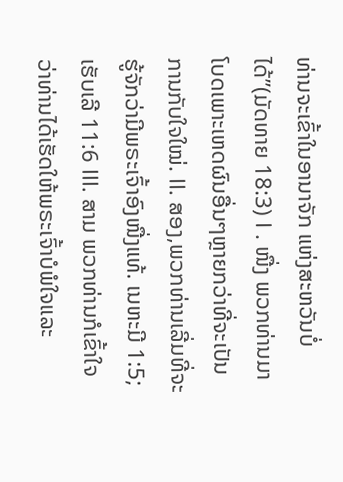ທ່ານຈະເຂົ້າໃນອານາຈັກ ແຫ່ງສະຫວັນບໍ່ໄດ້”(ມັດທາຍ 18:3) I . ໜື່ງ ພວກທ່ານມາໂບດເພາະເຫດຜົນອື່ນໆຫຼາຍກວ່າທີ່ຈະເປັນການກັບໃຈໃໝ່. II. ສອງ,ພວກທ່ານເລີ່ມທີ່ຈະຮູ້ຈັກວ່າມີພຣະເຈົ້າອົງໜື່ງແທ້. ເນຫະມີ 1:5; ເຮັບເລີ 11:6 III. ສາມ ພວກທ່ານກໍເຂົ້າໃຈວ່າທ່ານໄດ້ເຮັດໃຫ້ພຣະເຈົ້າບໍພໍໃຈແລະ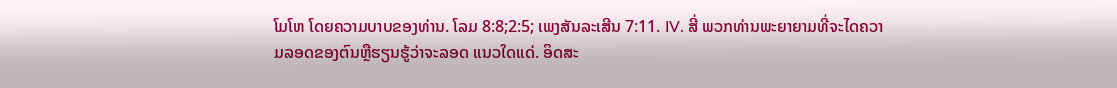ໂມໂຫ ໂດຍຄວາມບາບຂອງທ່ານ. ໂລມ 8:8;2:5; ເພງສັນລະເສີນ 7:11. IV. ສີ່ ພວກທ່ານພະຍາຍາມທີ່ຈະໄດຄວາມລອດຂອງຕົນຫຼືຮຽນຮູ້ວ່າຈະລອດ ແນວໃດແດ່. ອິດສະ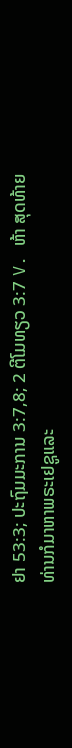ຢາ 53:3; ປະຖົມມະການ 3:7,8; 2 ຕີໂມທຽວ 3:7 V. ຫ້າ ສຸດທ້າຍທ່ານກໍມາຫາພຣະເຢຊູແລະ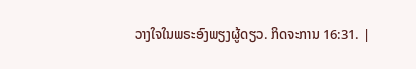ວາງໃຈໃນພຣະອົງພຽງຜູ້ດຽວ. ກິດຈະການ 16:31. |